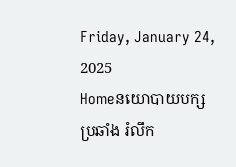Friday, January 24, 2025
Homeនយោបាយបក្សប្រឆាំង រំលឹក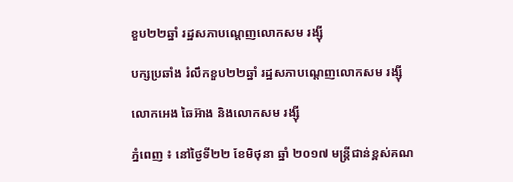ខួប២២ឆ្នាំ រដ្ឋសភាបណ្តេញលោកសម រង្ស៊ី

បក្សប្រឆាំង រំលឹកខួប២២ឆ្នាំ រដ្ឋសភាបណ្តេញលោកសម រង្ស៊ី

លោកអេង ឆៃអ៊ាង និងលោកសម រង្ស៊ី

ភ្នំពេញ ៖ នៅថ្ងៃទី២២ ខែមិថុនា ឆ្នាំ ២០១៧ មន្ត្រីជាន់ខ្ពស់គណ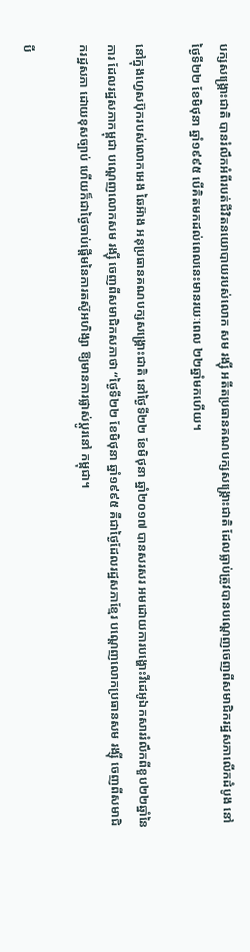បក្សសង្គ្រោះជាតិ បានរំលឹកអំពីរបត់ជីវិតនយោបាយរបស់លោក សម រង្ស៊ី អតីតប្រធានគណបក្សសង្គ្រោះជាតិ ដែលធ្លាប់ត្រូវបានបណ្តេញចេញពីសមាជិករដ្ឋសភាលើកដំបូង នៅថ្ងៃទី២២ ខែមិថុនា ឆ្នាំ១៩៩៥ បើគិតមកដល់ពេលនេះមានរយៈពេល ២២ឆ្នាំមកហើយ។

នៅក្នុងហ្វេសប៊ុករបស់លោកអេង ឆៃអ៊ាង អនុប្រធានគណបក្សសង្គ្រោះជាតិ នៅថ្ងៃទី២២ ខែមិថុនា ឆ្នាំ២០១៧ បានសរសរ អមដោយការបង្ហោះវីដេអូឯកសាររំលឹកពីខួប២២ឆ្នាំនៃការ ដែលរដ្ឋសភាកម្ពុជា បណ្តេញលោកសម រង្ស៊ី ចេញពីសមាជិកសភាថា “ថ្ងៃទី២២ ខែមិថុនា ឆ្នាំ១៩៩៥ គឺជាថ្ងៃដែលរដ្ឋសភាខ្មែរ បណ្តេញលោកប្រធានសម រង្ស៊ី ចេញពីសមាជិករដ្ឋសភា ដោយខុសច្បាប់ ហើយក៏ជាថ្ងៃចាប់ផ្តើមនៃការតស៊ូអហិង្សា ឱ្យមានការផ្លាស់ប្តូរនៅ កម្ពុជា។

បី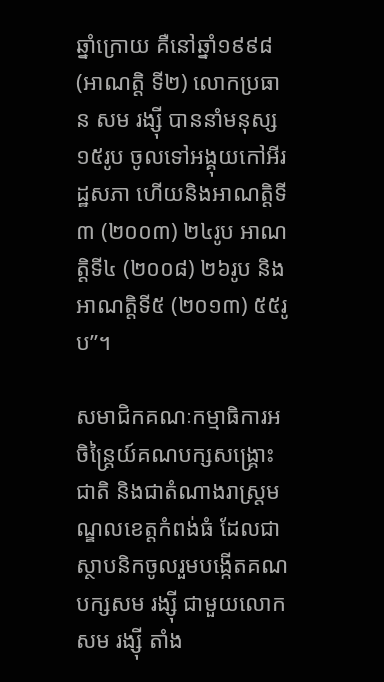ឆ្នាំក្រោយ គឺនៅឆ្នាំ១៩៩៨ (អាណត្តិ ទី២) លោកប្រធាន សម រង្ស៊ី បាននាំមនុស្ស ១៥រូប ចូលទៅអង្គុយកៅអីរដ្ឋសភា ហើយនិងអាណត្តិទី៣ (២០០៣) ២៤រូប អាណត្តិទី៤ (២០០៨) ២៦រូប និងអាណត្តិទី៥ (២០១៣) ៥៥រូប”។

សមាជិកគណៈកម្មាធិការអចិន្ត្រៃយ៍គណបក្សសង្គ្រោះជាតិ និងជាតំណាងរាស្ត្រមណ្ឌលខេត្តកំពង់ធំ ដែលជាស្ថាបនិកចូលរួមបង្កើតគណបក្សសម រង្ស៊ី ជាមួយលោកសម រង្ស៊ី តាំង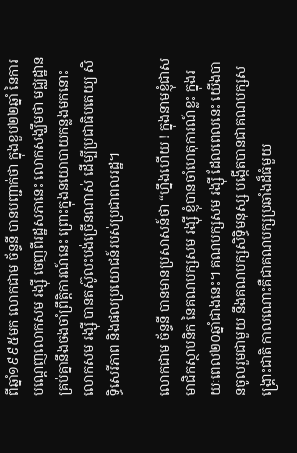ពីឆ្នាំ១៩៩៥មក លោកជាម ច័ន្ទនី បានបញ្ជាក់ថា ក្នុងខួប២២ឆ្នាំ នៃការបណ្តេញលោកសម រង្ស៊ី ចេញពីរដ្ឋសភានេះ លោកសង្ឃឹមថា មជ្ឈដ្ឋានគ្រប់គ្នានឹងចងចាំព្រឹត្តិការណ៍នេះ ព្រោះក្នុងនយោបាយកន្លងមកនោះ លោកសម រង្ស៊ី បានតស៊ូលះបង់ច្រើនណាស់ ដើម្បីប្រជាធិបតេយ្យ សិទ្ធិសេរីភាព និងផលប្រយោជន៍របស់ប្រជាពលរដ្ឋ។

លោកជាម ច័ន្ទនី បានមានប្រសាសន៍ថា “ហ្នឹងហើយ ! ក្នុងនាមខ្ញុំជាសមាជិកស្ថាបនិក នៃគណបក្សសម រង្ស៊ី ខ្ញុំបានចាំហេតុការណ៍ខ្លះ ក្នុងរយៈពេល២០ឆ្នាំជាងនេះ។ គណបក្សសម រង្ស៊ី ដែលពេលនេះ យើងបានចូលរួមជាមួយ នឹងគណបក្សសិទ្ធិមនុស្ស បង្កើតបានជាគណបក្សសង្គ្រោះជាតិ កាលណោះគឺជាគណបក្សប្រឆាំងដ៏ធំមួយ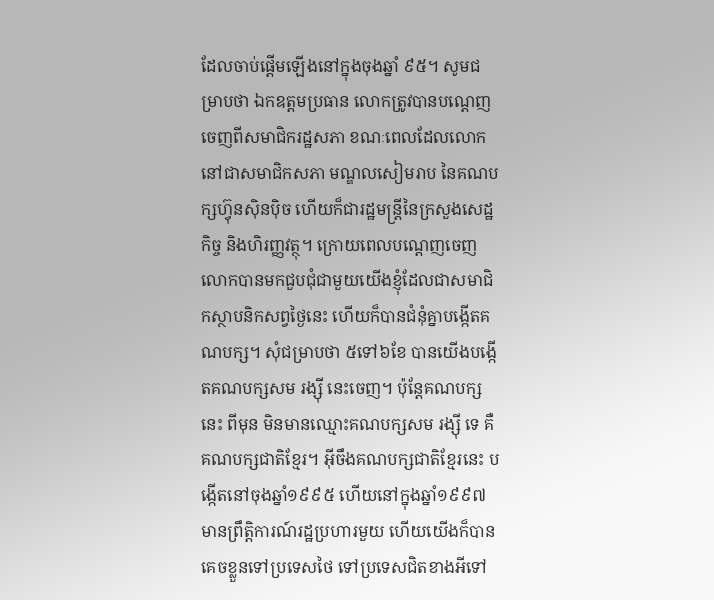ដែលចាប់ផ្តើមឡើងនៅក្នុងចុងឆ្នាំ ៩៥។ សូមជម្រាបថា ឯកឧត្តមប្រធាន លោកត្រូវបានបណ្តេញចេញពីសមាជិករដ្ឋសភា ខណៈពេលដែលលោកនៅជាសមាជិកសភា មណ្ឌលសៀមរាប នៃគណបក្សហ៊្វុនស៊ិនប៉ិច ហើយក៏ជារដ្ឋមន្ត្រីនៃក្រសួងសេដ្ឋកិច្ច និងហិរញ្ញវត្ថុ។ ក្រោយពេលបណ្តេញចេញ លោកបានមកជួបជុំជាមួយយើងខ្ញុំដែលជាសមាជិកស្ថាបនិកសព្វថ្ងៃនេះ ហើយក៏បានជំនុំគ្នាបង្កើតគណបក្ស។ សុំជម្រាបថា ៥ទៅ៦ខែ បានយើងបង្កើតគណបក្សសម រង្ស៊ី នេះចេញ។ ប៉ុន្តែគណបក្សនេះ ពីមុន មិនមានឈ្មោះគណបក្សសម រង្ស៊ី ទេ គឺគណបក្សជាតិខ្មែរ។ អ៊ីចឹងគណបក្សជាតិខ្មែរនេះ បង្កើតនៅចុងឆ្នាំ១៩៩៥ ហើយនៅក្នុងឆ្នាំ១៩៩៧ មានព្រឹត្តិការណ៍រដ្ឋប្រហារមួយ ហើយយើងក៏បានគេចខ្លួនទៅប្រទេសថៃ ទៅប្រទេសជិតខាងអីទៅ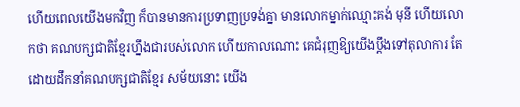ហើយពេលយើងមកវិញ ក៏បានមានការប្រទាញប្រទង់គ្នា មានលោកម្នាក់ឈ្មោះគង់ មុនី ហើយលោកថា គណបក្សជាតិខ្មែរហ្នឹងជារបស់លោក ហើយកាលណោះ គេជំរុញឱ្យយើងប្តឹងទៅតុលាការ តែដោយដឹកនាំគណបក្សជាតិខ្មែរ សម័យនោះ យើង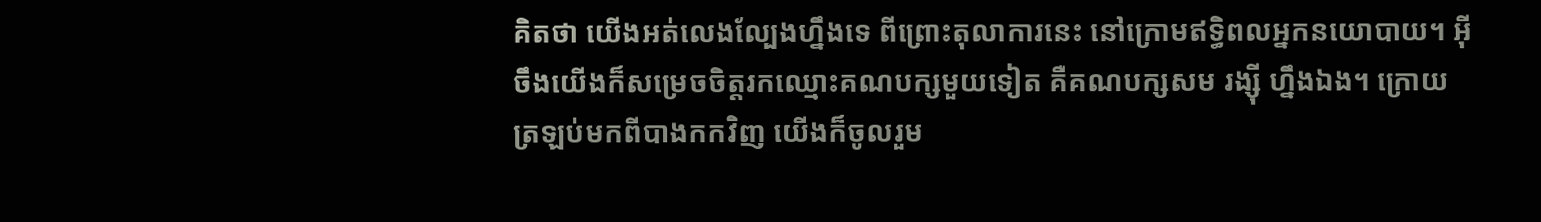គិតថា យើងអត់លេងល្បែងហ្នឹងទេ ពីព្រោះតុលាការនេះ នៅក្រោមឥទ្ធិពលអ្នកនយោបាយ។ អ៊ីចឹងយើងក៏សម្រេចចិត្តរកឈ្មោះគណបក្សមួយទៀត គឺគណបក្សសម រង្ស៊ី ហ្នឹងឯង។ ក្រោយត្រឡប់មកពីបាងកកវិញ យើងក៏ចូលរួម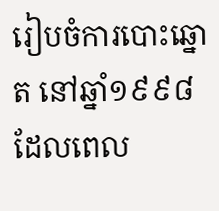រៀបចំការបោះឆ្នោត នៅឆ្នាំ១៩៩៨ ដែលពេល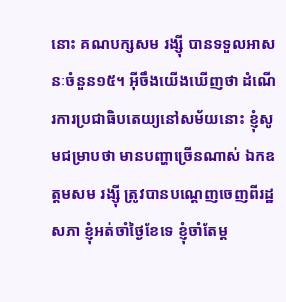នោះ គណបក្សសម រង្ស៊ី បានទទួលអាសនៈចំនួន១៥។ អ៊ីចឹងយើងឃើញថា ដំណើរការប្រជាធិបតេយ្យនៅសម័យនោះ ខ្ញុំសូមជម្រាបថា មានបញ្ហាច្រើនណាស់ ឯកឧត្តមសម រង្ស៊ី ត្រូវបានបណ្តេញចេញពីរដ្ឋសភា ខ្ញុំអត់ចាំថ្ងៃខែទេ ខ្ញុំចាំតែម្ត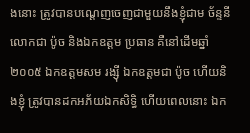ងនោះ ត្រូវបានបណ្តេញចេញជាមួយនឹងខ្ញុំជាម ច័ន្ទនី លោកជា ប៉ូច និងឯកឧត្តម ប្រធាន គឺនៅដើមឆ្នាំ២០០៥ ឯកឧត្តមសម រង្ស៊ី ឯកឧត្តមជា ប៉ូច ហើយនិងខ្ញុំ ត្រូវបានដកអភ័យឯកសិទ្ធិ ហើយពេលនោះ ឯក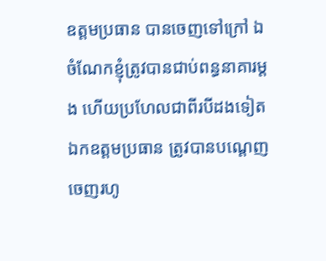ឧត្តមប្រធាន បានចេញទៅក្រៅ ឯចំណែកខ្ញុំត្រូវបានជាប់ពន្ធនាគារម្តង ហើយប្រហែលជាពីរបីដងទៀត ឯកឧត្តមប្រធាន ត្រូវបានបណ្តេញចេញរហូ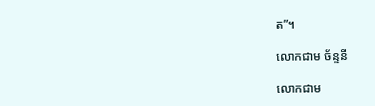ត”។

លោកជាម ច័ន្ទនី

លោកជាម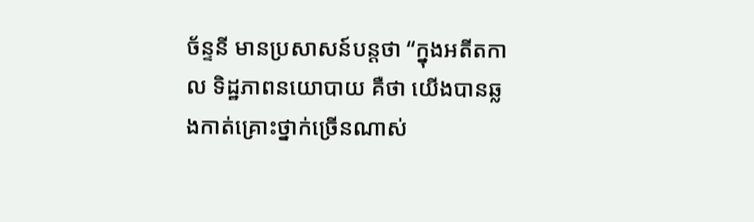ច័ន្ទនី មានប្រសាសន៍បន្តថា “ក្នុងអតីតកាល ទិដ្ឋភាពនយោបាយ គឺថា យើងបានឆ្លងកាត់គ្រោះថ្នាក់ច្រើនណាស់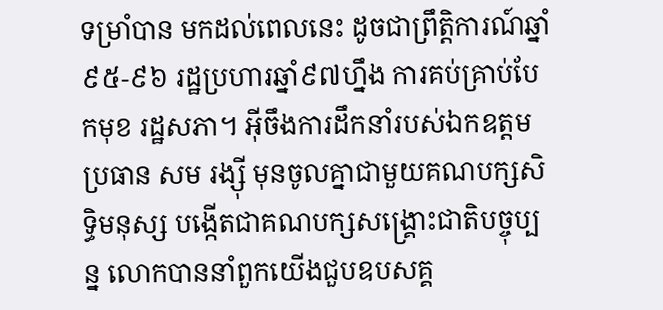ទម្រាំបាន មកដល់ពេលនេះ ដូចជាព្រឹត្តិការណ៍ឆ្នាំ៩៥-៩៦ រដ្ឋប្រហារឆ្នាំ៩៧ហ្នឹង ការគប់គ្រាប់បែកមុខ រដ្ឋសភា។ អ៊ីចឹងការដឹកនាំរបស់ឯកឧត្តមប្រធាន សម រង្ស៊ី មុនចូលគ្នាជាមួយគណបក្សសិទ្ធិមនុស្ស បង្កើតជាគណបក្សសង្គ្រោះជាតិបច្ចុប្បន្ន លោកបាននាំពួកយើងជួបឧបសគ្គ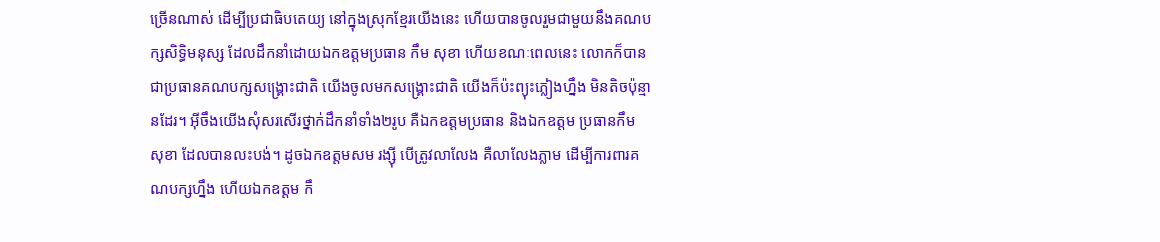ច្រើនណាស់ ដើម្បីប្រជាធិបតេយ្យ នៅក្នុងស្រុកខ្មែរយើងនេះ ហើយបានចូលរួមជាមួយនឹងគណបក្សសិទ្ធិមនុស្ស ដែលដឹកនាំដោយឯកឧត្តមប្រធាន កឹម សុខា ហើយខណៈពេលនេះ លោកក៏បានជាប្រធានគណបក្សសង្គ្រោះជាតិ យើងចូលមកសង្គ្រោះជាតិ យើងក៏ប៉ះព្យុះភ្លៀងហ្នឹង មិនតិចប៉ុន្មានដែរ។ អ៊ីចឹងយើងសុំសរសើរថ្នាក់ដឹកនាំទាំង២រូប គឺឯកឧត្តមប្រធាន និងឯកឧត្តម ប្រធានកឹម សុខា ដែលបានលះបង់។ ដូចឯកឧត្តមសម រង្ស៊ី បើត្រូវលាលែង គឺលាលែងភ្លាម ដើម្បីការពារគណបក្សហ្នឹង ហើយឯកឧត្តម កឹ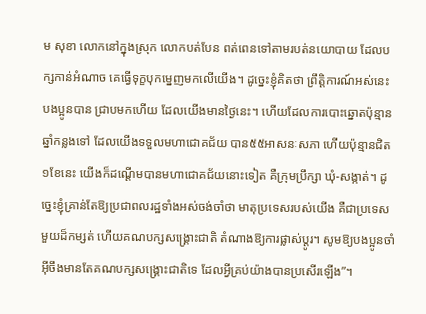ម សុខា លោកនៅក្នុងស្រុក លោកបត់បែន ពត់ពេនទៅតាមរបត់នយោបាយ ដែលបក្សកាន់អំណាច គេធ្វើទុក្ខបុកម្នេញមកលើយើង។ ដូច្នេះខ្ញុំគិតថា ព្រឹត្តិការណ៍អស់នេះ បងប្អូនបាន ជ្រាបមកហើយ ដែលយើងមានថ្ងៃនេះ។ ហើយដែលការបោះឆ្នោតប៉ុន្មានឆ្នាំកន្លងទៅ ដែលយើងទទួលមហាជោគជ័យ បាន៥៥អាសនៈសភា ហើយប៉ុន្មានជិត១ខែនេះ យើងក៏ដណ្តើមបានមហាជោគជ័យនោះទៀត គឺក្រុមប្រឹក្សា ឃុំ-សង្កាត់។ ដូច្នេះខ្ញុំគ្រាន់តែឱ្យប្រជាពលរដ្ឋទាំងអស់ចង់ចាំថា មាតុប្រទេសរបស់យើង គឺជាប្រទេសមួយដ៏កម្សត់ ហើយគណបក្សសង្គ្រោះជាតិ តំណាងឱ្យការផ្លាស់ប្តូរ។ សូមឱ្យបងប្អូនចាំ អ៊ីចឹងមានតែគណបក្សសង្គ្រោះជាតិទេ ដែលអ្វីគ្រប់យ៉ាងបានប្រសើរឡើង”។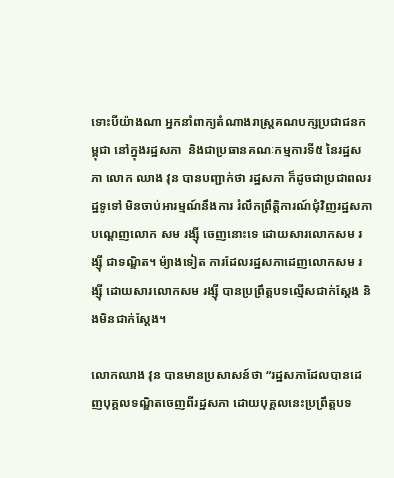ទោះបីយ៉ាងណា អ្នកនាំពាក្យតំណាងរាស្ត្រគណបក្សប្រជាជនកម្ពុជា នៅក្នុងរដ្ឋសភា  និងជាប្រធានគណៈកម្មការទី៥ នៃរដ្ឋសភា លោក ឈាង វុន បានបញ្ជាក់ថា រដ្ឋសភា ក៏ដូចជាប្រជាពលរដ្ឋទូទៅ មិនចាប់អារម្មណ៍នឹងការ រំលឹកព្រឹត្តិការណ៍ជុំវិញរដ្ឋសភាបណ្តេញលោក សម រង្ស៊ី ចេញនោះទេ ដោយសារលោកសម រង្ស៊ី ជាទណ្ឌិត។ ម៉្យាងទៀត ការដែលរដ្ឋសភាដេញលោកសម រង្ស៊ី ដោយសារលោកសម រង្ស៊ី បានប្រព្រឹត្តបទល្មើសជាក់ស្តែង និងមិនជាក់ស្តែង។

លោកឈាង វុន បានមានប្រសាសន៍ថា “រដ្ឋសភាដែលបានដេញបុគ្គលទណ្ឌិតចេញពីរដ្ឋសភា ដោយបុគ្គលនេះប្រព្រឹត្តបទ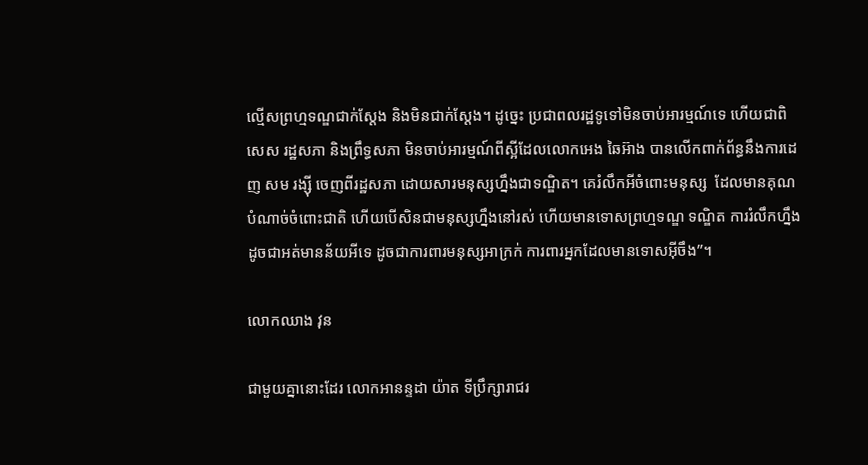ល្មើសព្រហ្មទណ្ឌជាក់ស្តែង និងមិនជាក់ស្តែង។ ដូច្នេះ ប្រជាពលរដ្ឋទូទៅមិនចាប់អារម្មណ៍ទេ ហើយជាពិសេស រដ្ឋសភា និងព្រឹទ្ធសភា មិនចាប់អារម្មណ៍ពីស្អីដែលលោកអេង ឆៃអ៊ាង បានលើកពាក់ព័ន្ធនឹងការដេញ សម រង្ស៊ី ចេញពីរដ្ឋសភា ដោយសារមនុស្សហ្នឹងជាទណ្ឌិត។ គេរំលឹកអីចំពោះមនុស្ស  ដែលមានគុណបំណាច់ចំពោះជាតិ ហើយបើសិនជាមនុស្សហ្នឹងនៅរស់ ហើយមានទោសព្រហ្មទណ្ឌ ទណ្ឌិត ការរំលឹកហ្នឹងដូចជាអត់មានន័យអីទេ ដូចជាការពារមនុស្សអាក្រក់ ការពារអ្នកដែលមានទោសអ៊ីចឹង”។

លោកឈាង វុន

ជាមួយគ្នានោះដែរ លោកអានន្ទដា យ៉ាត ទីប្រឹក្សារាជរ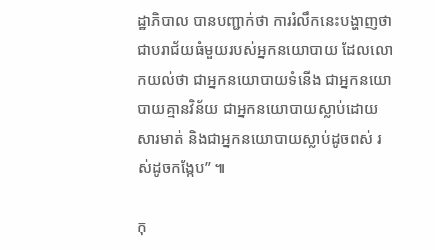ដ្ឋាភិបាល បានបញ្ជាក់ថា ការរំលឹកនេះបង្ហាញថា ជាបរាជ័យធំមួយរបស់អ្នកនយោបាយ ដែលលោកយល់ថា ជាអ្នកនយោបាយទំនើង ជាអ្នកនយោបាយគ្មានវិន័យ ជាអ្នកនយោបាយស្លាប់ដោយសារមាត់ និងជាអ្នកនយោបាយស្លាប់ដូចពស់ រស់ដូចកង្កែប” ៕

កុ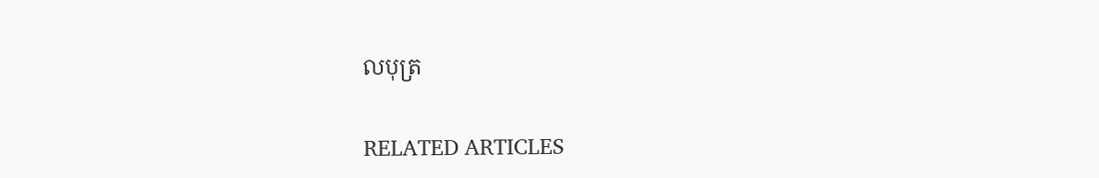លបុត្រ

RELATED ARTICLES